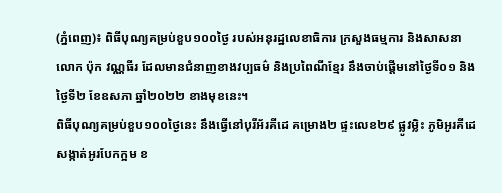(ភ្នំពេញ)៖ ពិធីបុណ្យគម្រប់ខួប១០០ថ្ងៃ របស់អនុរដ្ឋលេខាធិការ ក្រសួងធម្មការ និងសាសនា លោក ប៉ុក វណ្ណធីរ ដែលមានជំនាញខាងវប្បធម៌ និងប្រពៃណីខ្មែរ នឹងចាប់ផ្តើមនៅថ្ងៃទី០១ និងថ្ងៃទី២ ខែឧសភា ឆ្នាំ២០២២ ខាងមុខនេះ។
ពិធីបុណ្យគម្រប់ខួប១០០ថ្ងៃនេះ នឹងធ្វើនៅបុរីអ័រគីដេ គម្រោង២ ផ្ទះលេខ២៩ ផ្លូវម្លិះ ភូមិអូរគីដេ សង្កាត់អូរបែកក្អម ខ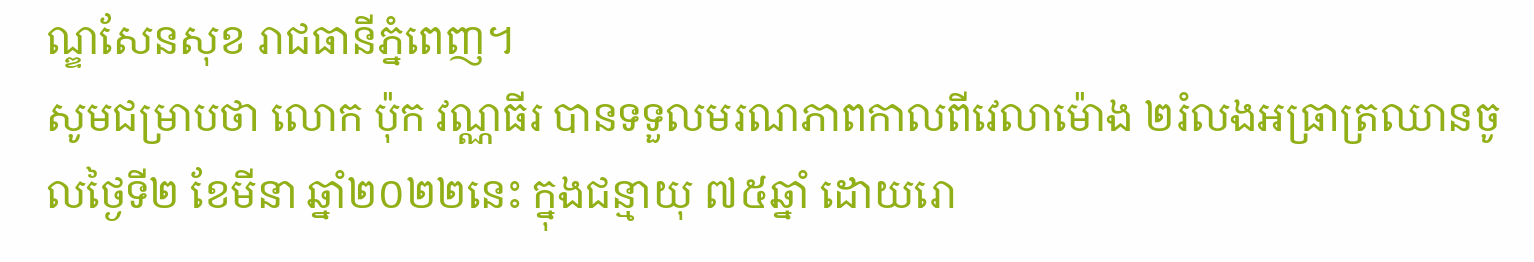ណ្ឌសែនសុខ រាជធានីភ្នំពេញ។
សូមជម្រាបថា លោក ប៉ុក វណ្ណធីរ បានទទួលមរណភាពកាលពីវេលាម៉ោង ២រំលងអធ្រាត្រឈានចូលថ្ងៃទី២ ខែមីនា ឆ្នាំ២០២២នេះ ក្នុងជន្មាយុ ៧៥ឆ្នាំ ដោយរោ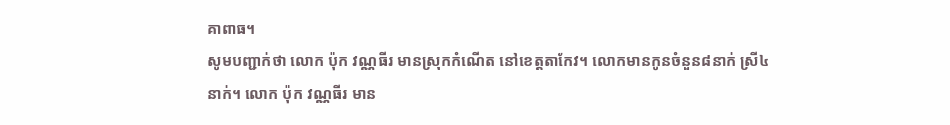គាពាធ។
សូមបញ្ជាក់ថា លោក ប៉ុក វណ្ណធីរ មានស្រុកកំណើត នៅខេត្តតាកែវ។ លោកមានកូនចំនួន៨នាក់ ស្រី៤នាក់។ លោក ប៉ុក វណ្ណធីរ មាន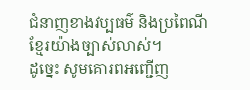ជំនាញខាងវប្បធម៌ និងប្រពៃណីខ្មែរយ៉ាងច្បាស់លាស់។
ដូច្នេះ សូមគោរពអញ្ជើញ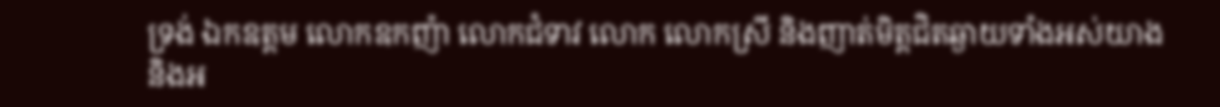ទ្រង់ ឯកឧត្តម លោកឧកញ៉ា លោកជំទាវ លោក លោកស្រី និងញាត់មិត្តជិតឆ្ងាយទាំងអស់យាង និងអ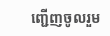ញ្ជើញចូលរួម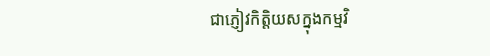ជាភ្ញៀវកិត្តិយសក្នុងកម្មវិ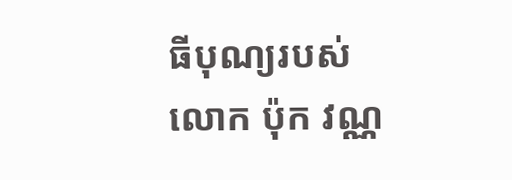ធីបុណ្យរបស់លោក ប៉ុក វណ្ណ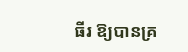ធីរ ឱ្យបានគ្រ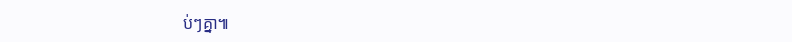ប់ៗគ្នា៕